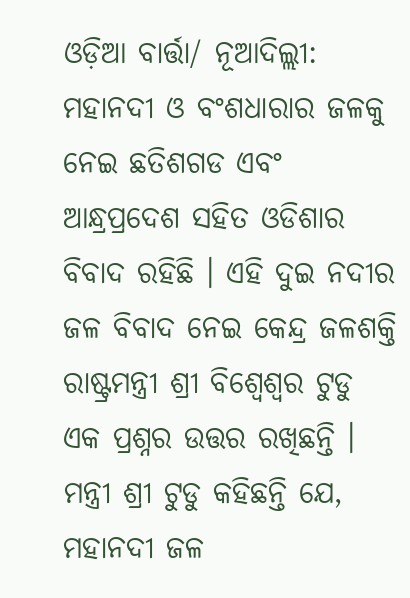ଓଡ଼ିଆ ବାର୍ତ୍ତା/ ନୂଆଦିଲ୍ଲୀ: ମହାନଦୀ ଓ ବଂଶଧାରାର ଜଳକୁ ନେଇ ଛତିଶଗଡ ଏବଂ ଆନ୍ଧ୍ରପ୍ରଦେଶ ସହିତ ଓଡିଶାର ବିବାଦ ରହିଛି । ଏହି ଦୁଇ ନଦୀର ଜଳ ବିବାଦ ନେଇ କେନ୍ଦ୍ର ଜଳଶକ୍ତି ରାଷ୍ଟ୍ରମନ୍ତ୍ରୀ ଶ୍ରୀ ବିଶ୍ୱେଶ୍ୱର ଟୁଡୁ ଏକ ପ୍ରଶ୍ନର ଉତ୍ତର ରଖିଛନ୍ତି ।
ମନ୍ତ୍ରୀ ଶ୍ରୀ ଟୁଡୁ କହିଛନ୍ତି ଯେ, ମହାନଦୀ ଜଳ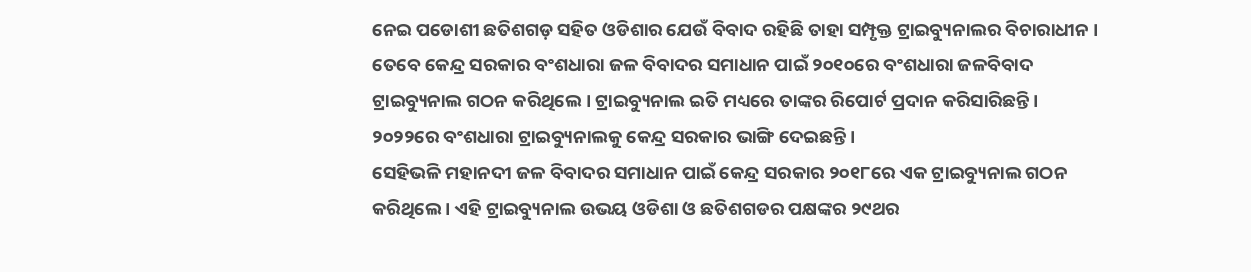ନେଇ ପଡୋଶୀ ଛତିଶଗଡ଼ ସହିତ ଓଡିଶାର ଯେଉଁ ବିବାଦ ରହିଛି ତାହା ସମ୍ପୃକ୍ତ ଟ୍ରାଇବ୍ୟୁନାଲର ବିଚାରାଧୀନ । ତେବେ କେନ୍ଦ୍ର ସରକାର ବଂଶଧାରା ଜଳ ବିବାଦର ସମାଧାନ ପାଇଁ ୨୦୧୦ରେ ବଂଶଧାରା ଜଳବିବାଦ ଟ୍ରାଇବ୍ୟୁନାଲ ଗଠନ କରିଥିଲେ । ଟ୍ରାଇବ୍ୟୁନାଲ ଇତି ମଧ୍ୟରେ ତାଙ୍କର ରିପୋର୍ଟ ପ୍ରଦାନ କରିସାରିଛନ୍ତି । ୨୦୨୨ରେ ବଂଶଧାରା ଟ୍ରାଇବ୍ୟୁନାଲକୁ କେନ୍ଦ୍ର ସରକାର ଭାଙ୍ଗି ଦେଇଛନ୍ତି ।
ସେହିଭଳି ମହାନଦୀ ଜଳ ବିବାଦର ସମାଧାନ ପାଇଁ କେନ୍ଦ୍ର ସରକାର ୨୦୧୮ରେ ଏକ ଟ୍ରାଇବ୍ୟୁନାଲ ଗଠନ କରିଥିଲେ । ଏହି ଟ୍ରାଇବ୍ୟୁନାଲ ଉଭୟ ଓଡିଶା ଓ ଛତିଶଗଡର ପକ୍ଷଙ୍କର ୨୯ଥର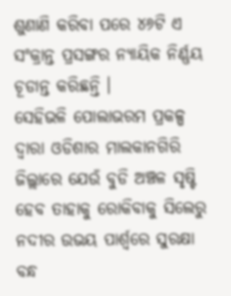ଶୁଣାଣି କରିବା ପରେ ୪୬ଟି ଏ ସଂକ୍ରାନ୍ତ ପ୍ରସଙ୍ଗର ନ୍ୟାୟିକ ନିର୍ଣ୍ଣୟ ଚୂଡାନ୍ତ କରିଛନ୍ତି ।
ସେହିଭଳି ପୋଲାଭରମ ପ୍ରକଳ୍ପ ଦ୍ୱାରା ଓଡିଶାର ମାଲକାନଗିରି ଜିଲ୍ଲାରେ ଯେଉଁ ବୁଡି ଅଞ୍ଚଳ ସୃଷ୍ଟି ହେବ ତାହାକୁ ରୋକିବାକୁ ସିଲେରୁ ନଦୀର ଉଭୟ ପାର୍ଶ୍ୱରେ ସୁରକ୍ଷା ବନ୍ଧ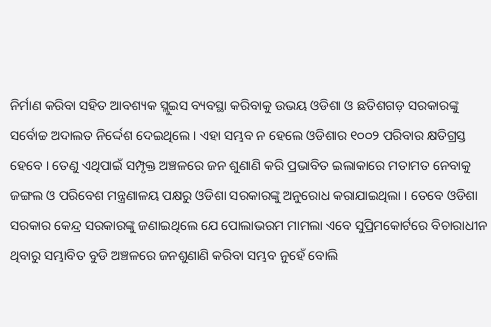ନିର୍ମାଣ କରିବା ସହିତ ଆବଶ୍ୟକ ସ୍ଲୁଇସ ବ୍ୟବସ୍ଥା କରିବାକୁ ଉଭୟ ଓଡିଶା ଓ ଛତିଶଗଡ଼ ସରକାରଙ୍କୁ ସର୍ବୋଚ୍ଚ ଅଦାଲତ ନିର୍ଦ୍ଦେଶ ଦେଇଥିଲେ । ଏହା ସମ୍ଭବ ନ ହେଲେ ଓଡିଶାର ୧୦୦୨ ପରିବାର କ୍ଷତିଗ୍ରସ୍ତ ହେବେ । ତେଣୁ ଏଥିପାଇଁ ସମ୍ପୃକ୍ତ ଅଞ୍ଚଳରେ ଜନ ଶୁଣାଣି କରି ପ୍ରଭାବିତ ଇଲାକାରେ ମତାମତ ନେବାକୁ ଜଙ୍ଗଲ ଓ ପରିବେଶ ମନ୍ତ୍ରଣାଳୟ ପକ୍ଷରୁ ଓଡିଶା ସରକାରଙ୍କୁ ଅନୁରୋଧ କରାଯାଇଥିଲା । ତେବେ ଓଡିଶା ସରକାର କେନ୍ଦ୍ର ସରକାରଙ୍କୁ ଜଣାଇଥିଲେ ଯେ ପୋଲାଭରମ ମାମଲା ଏବେ ସୁପ୍ରିମକୋର୍ଟରେ ବିଚାରାଧୀନ ଥିବାରୁ ସମ୍ଭାବିତ ବୁଡି ଅଞ୍ଚଳରେ ଜନଶୁଣାଣି କରିବା ସମ୍ଭବ ନୁହେଁ ବୋଲି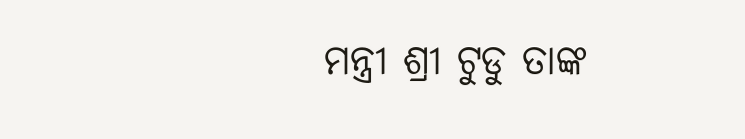ମନ୍ତ୍ରୀ ଶ୍ରୀ ଟୁଡୁ ତାଙ୍କ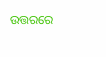ଉତ୍ତରରେ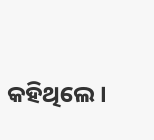କହିଥିଲେ ।